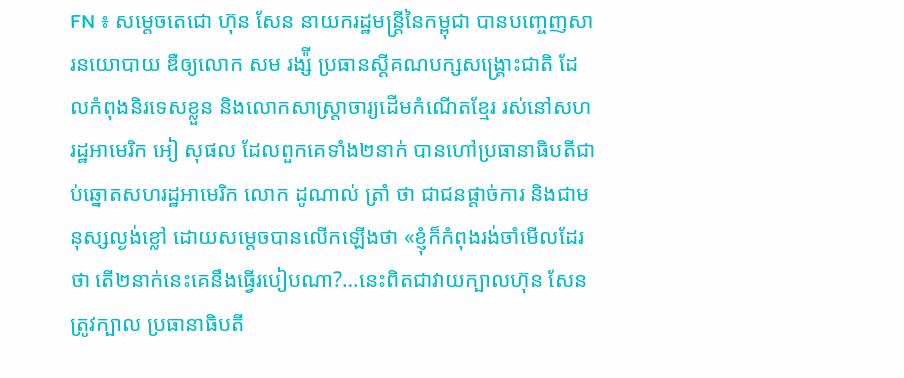FN ៖ សម្តេចតេជោ ហ៊ុន សែន នាយករដ្ឋមន្រ្តីនៃកម្ពុជា បានបញ្ចេញសារនយោបាយ ឌឺឲ្យលោក សម រង្ស៉ី ប្រធានស្តីគណបក្សសង្គ្រោះជាតិ ដែលកំពុងនិរទេសខ្លួន និងលោកសាស្ត្រាចារ្យដើមកំណើតខ្មែរ រស់នៅសហរដ្ឋអាមេរិក អៀ សុផល ដែលពួកគេទាំង២នាក់ បានហៅប្រធានាធិបតីជាប់ឆ្នោតសហរដ្ឋអាមេរិក លោក ដូណាល់ ត្រាំ ថា ជាជនផ្តាច់ការ និងជាមនុស្សល្ងង់ខ្លៅ ដោយសម្តេចបានលើកឡើងថា «ខ្ញុំក៏កំពុងរង់ចាំមើលដែរថា តើ២នាក់នេះគេនឹងធ្វើរបៀបណា?…នេះពិតជាវាយក្បាលហ៊ុន សែនត្រូវក្បាល ប្រធានាធិបតី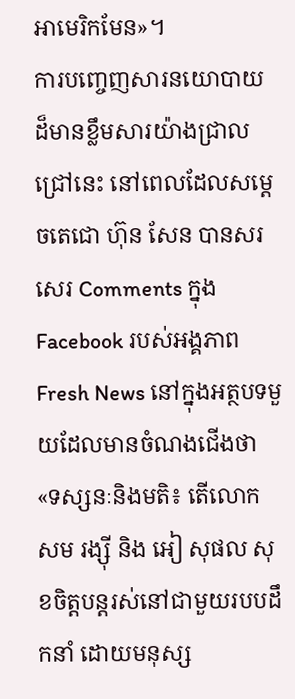អាមេរិកមែន»។
ការបញ្ចេញសារនយោបាយ ដ៏មានខ្លឹមសារយ៉ាងជ្រាលជ្រៅនេះ នៅពេលដែលសម្តេចតេជោ ហ៊ុន សែន បានសរសេរ Comments ក្នុង Facebook របស់អង្គភាព Fresh News នៅក្នុងអត្ថបទមួយដែលមានចំណងជើងថា «ទស្សនៈនិងមតិ៖ តើលោក សម រង្ស៊ី និង អៀ សុផល សុខចិត្តបន្តរស់នៅជាមួយរបបដឹកនាំ ដោយមនុស្ស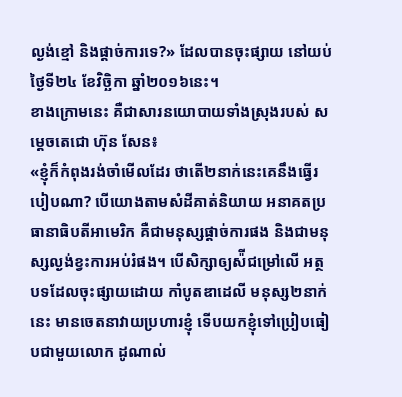ល្ងង់ខ្មៅ និងផ្តាច់ការទេ?» ដែលបានចុះផ្សាយ នៅយប់ថ្ងៃទី២៤ ខែវិច្ឆិកា ឆ្នាំ២០១៦នេះ។
ខាងក្រោមនេះ គឺជាសារនយោបាយទាំងស្រុងរបស់ សម្តេចតេជោ ហ៊ុន សែន៖
«ខ្ញុំក៏កំពុងរង់ចាំមើលដែរ ថាតើ២នាក់នេះគេនឹងធ្វើរបៀបណា? បើយោងតាមសំដីគាត់និយាយ អនាគតប្រធានាធិបតីអាមេរិក គឺជាមនុស្សផ្តាច់ការផង និងជាមនុស្សល្ងង់ខ្វះការអប់រំផង។ បើសិក្សាឲ្យស៉ីជម្រៅលើ អត្ថបទដែលចុះផ្សាយដោយ កាំបូតឌាដេលី មនុស្ស២នាក់នេះ មានចេតនាវាយប្រហារខ្ញុំ ទើបយកខ្ញុំទៅប្រៀបធៀបជាមួយលោក ដូណាល់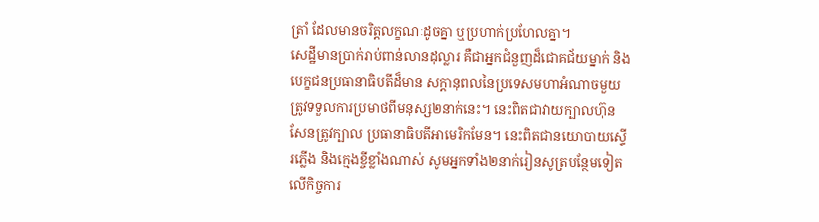ត្រាំ ដែលមានចរិត្តលក្ខណៈដូចគ្នា ឬប្រហាក់ប្រហែលគ្នា។
សេដ្ឋីមានប្រាក់រាប់ពាន់លានដុល្លារ គឺជាអ្នកជំនួញដ៏ជោគជ័យម្នាក់ និងបេក្ខជនប្រធានាធិបតីដ៏មាន សក្តានុពលនៃប្រទេសមហាអំណាចមួយ ត្រូវទទួលការប្រមាថពីមនុស្ស២នាក់នេះ។ នេះពិតជាវាយក្បាលហ៊ុន សែនត្រូវក្បាល ប្រធានាធិបតីអាមេរិកមែន។ នេះពិតជានយោបាយស្ទើរភ្លើង និងក្មេងខ្ចីខ្លាំងណាស់ សូមអ្នកទាំង២នាក់រៀនសូត្របន្ថែមទៀត លើកិច្ចការ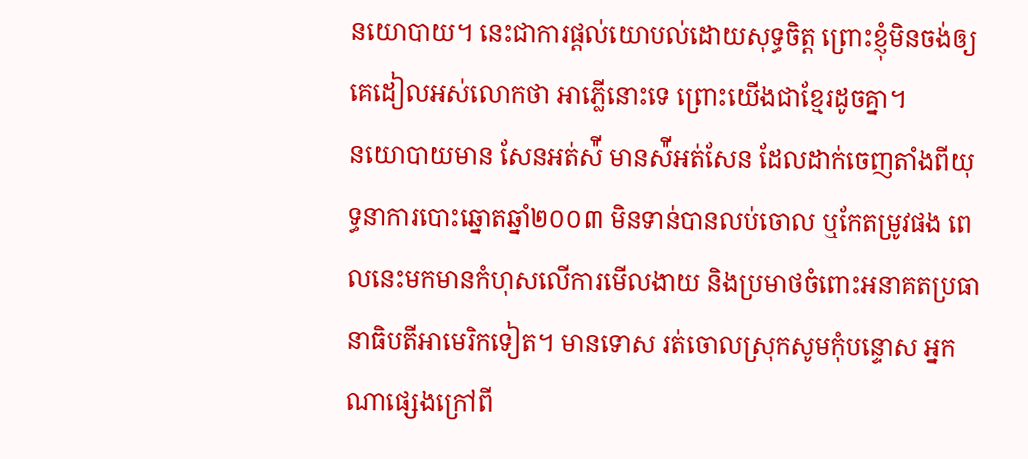នយោបាយ។ នេះជាការផ្តល់យោបល់ដោយសុទ្ធចិត្ត ព្រោះខ្ញុំមិនចង់ឲ្យគេដៀលអស់លោកថា អាភ្លើនោះទេ ព្រោះយើងជាខ្មែរដូចគ្នា។
នយោបាយមាន សែនអត់ស៉ី មានស៉ីអត់សែន ដែលដាក់ចេញតាំងពីយុទ្ធនាការបោះឆ្នោតឆ្នាំ២០០៣ មិនទាន់បានលប់ចោល ឬកែតម្រូវផង ពេលនេះមកមានកំហុសលើការមើលងាយ និងប្រមាថចំពោះអនាគតប្រធានាធិបតីអាមេរិកទៀត។ មានទោស រត់ចោលស្រុកសូមកុំបន្ទោស អ្នកណាផ្សេងក្រៅពី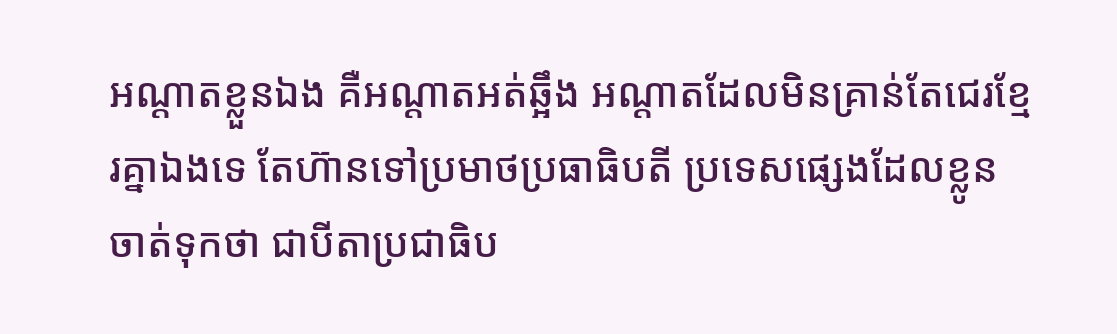អណ្តាតខ្លួនឯង គឺអណ្តាតអត់ឆ្អឹង អណ្តាតដែលមិនគ្រាន់តែជេរខ្មែរគ្នាឯងទេ តែហ៊ានទៅប្រមាថប្រធាធិបតី ប្រទេសផ្សេងដែលខ្លូនចាត់ទុកថា ជាបីតាប្រជាធិប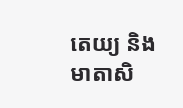តេយ្យ និងមាតាសិ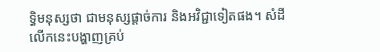ទ្ធិមនុស្សថា ជាមនុស្សផ្តាច់ការ និងអវិជ្ជាទៀតផង។ សំដីលើកនេះបង្ហាញគ្រប់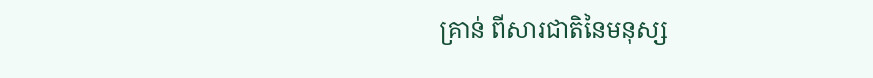គ្រាន់ ពីសារជាតិនៃមនុស្ស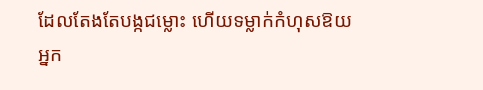ដែលតែងតែបង្កជម្លោះ ហើយទម្លាក់កំហុសឱយអ្នក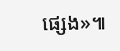ផ្សេង»៕